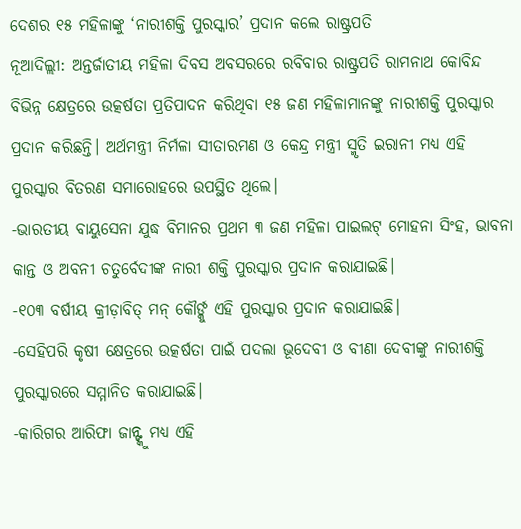ଦେଶର ୧୫ ମହିଳାଙ୍କୁ ‘ନାରୀଶକ୍ତି ପୁରସ୍କାର’ ପ୍ରଦାନ କଲେ ରାଷ୍ଟ୍ରପତି
ନୂଆଦିଲ୍ଲୀ: ଅନ୍ତର୍ଜାତୀୟ ମହିଳା ଦିବସ ଅବସରରେ ରବିବାର ରାଷ୍ଟ୍ରପତି ରାମନାଥ କୋବିନ୍ଦ ବିଭିନ୍ନ କ୍ଷେତ୍ରରେ ଉତ୍କର୍ଷତା ପ୍ରତିପାଦନ କରିଥିବା ୧୫ ଜଣ ମହିଳାମାନଙ୍କୁ ନାରୀଶକ୍ତି ପୁରସ୍କାର ପ୍ରଦାନ କରିଛନ୍ତି। ଅର୍ଥମନ୍ତ୍ରୀ ନିର୍ମଳା ସୀତାରମଣ ଓ କେନ୍ଦ୍ର ମନ୍ତ୍ରୀ ସ୍ମୃତି ଇରାନୀ ମଧ୍ୟ ଏହି ପୁରସ୍କାର ବିତରଣ ସମାରୋହରେ ଉପସ୍ଥିତ ଥିଲେ।
-ଭାରତୀୟ ବାୟୁସେନା ଯୁଦ୍ଧ ବିମାନର ପ୍ରଥମ ୩ ଜଣ ମହିଳା ପାଇଲଟ୍ ମୋହନା ସିଂହ, ଭାବନା କାନ୍ତ ଓ ଅବନୀ ଚତୁର୍ବେଦୀଙ୍କ ନାରୀ ଶକ୍ତି ପୁରସ୍କାର ପ୍ରଦାନ କରାଯାଇଛି।
-୧୦୩ ବର୍ଷୀୟ କ୍ରୀଡ଼ାବିତ୍ ମନ୍ କୌର୍ଙ୍କୁ ଏହି ପୁରସ୍କାର ପ୍ରଦାନ କରାଯାଇଛି।
-ସେହିପରି କୃଷୀ କ୍ଷେତ୍ରରେ ଉତ୍କର୍ଷତା ପାଇଁ ପଦଲା ଭୂଦେବୀ ଓ ବୀଣା ଦେବୀଙ୍କୁ ନାରୀଶକ୍ତି ପୁରସ୍କାରରେ ସମ୍ମାନିତ କରାଯାଇଛି।
-କାରିଗର ଆରିଫା ଜାନ୍ଙ୍କୁ ମଧ୍ୟ ଏହି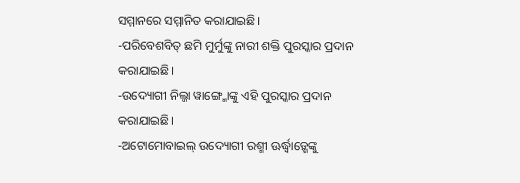ସମ୍ମାନରେ ସମ୍ମାନିତ କରାଯାଇଛି।
-ପରିବେଶବିତ୍ ଛମି ମୁର୍ମୁଙ୍କୁ ନାରୀ ଶକ୍ତି ପୁରସ୍କାର ପ୍ରଦାନ କରାଯାଇଛି।
-ଉଦ୍ୟୋଗୀ ନିଲ୍ଜା ୱାଙ୍ଗ୍ମୋଙ୍କୁ ଏହି ପୁରସ୍କାର ପ୍ରଦାନ କରାଯାଇଛି।
-ଅଟୋମୋବାଇଲ୍ ଉଦ୍ୟୋଗୀ ରଶ୍ମୀ ଊର୍ଦ୍ଧ୍ବାଡ଼୍ଶେଙ୍କୁ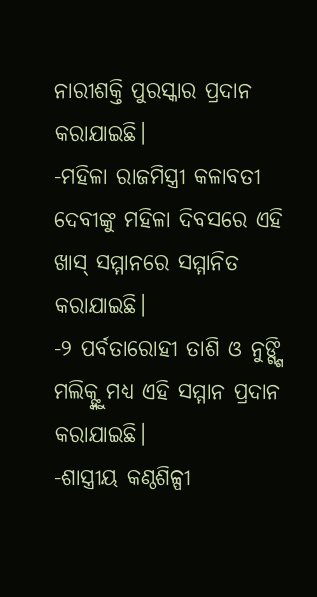ନାରୀଶକ୍ତି ପୁରସ୍କାର ପ୍ରଦାନ କରାଯାଇଛି।
-ମହିଳା ରାଜମିସ୍ତ୍ରୀ କଳାବତୀ ଦେବୀଙ୍କୁ ମହିଳା ଦିବସରେ ଏହି ଖାସ୍ ସମ୍ମାନରେ ସମ୍ମାନିତ କରାଯାଇଛି।
-୨ ପର୍ବତାରୋହୀ ତାଶି ଓ ନୁଙ୍ଗ୍ଶି ମଲିକ୍ଙ୍କୁ ମଧ୍ୟ ଏହି ସମ୍ମାନ ପ୍ରଦାନ କରାଯାଇଛି।
-ଶାସ୍ତ୍ରୀୟ କଣ୍ଠଶିଳ୍ପୀ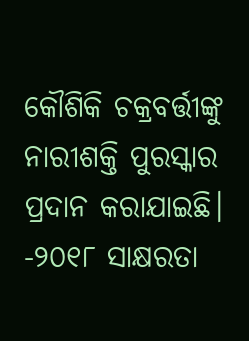କୌଶିକି ଚକ୍ରବର୍ତ୍ତୀଙ୍କୁ ନାରୀଶକ୍ତି ପୁରସ୍କାର ପ୍ରଦାନ କରାଯାଇଛି।
-୨୦୧୮ ସାକ୍ଷରତା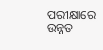ପରୀକ୍ଷାରେ ଉନ୍ନତ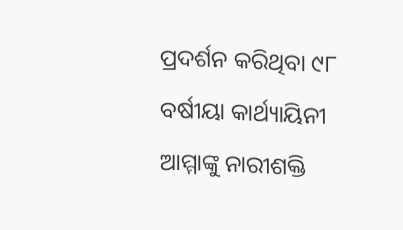ପ୍ରଦର୍ଶନ କରିଥିବା ୯୮ ବର୍ଷୀୟା କାର୍ଥ୍ୟାୟିନୀ ଆମ୍ମାଙ୍କୁ ନାରୀଶକ୍ତି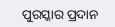ପୁରସ୍କାର ପ୍ରଦାନ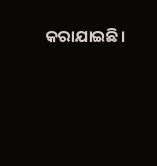କରାଯାଇଛି।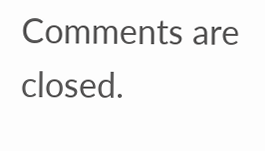Comments are closed.